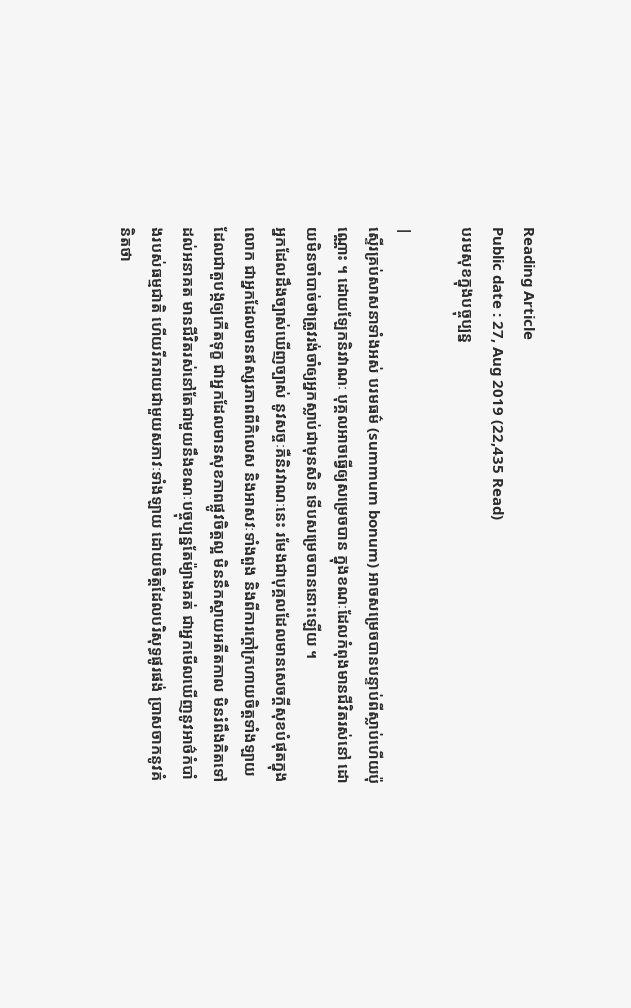Reading Article
Public date : 27, Aug 2019 (22,435 Read)
បរមសុខក្នុងបច្ចុប្បន្ន

|
ស្ទើរគ្រប់សាសនាទាំងអស់ បរមធម៌ (summum bonum) អាចសម្រេចបានបន្ទាប់ពីស្លាប់ហើយប៉ុណ្ណោះ ។ ដោយឡែកនិរវាណៈ បុគ្គលអាចធ្វើឲ្យសម្រេចបាន ក្នុងខណៈដែលកំពុងមានជីវិតរស់នៅ ដោយមិនចាំបាច់ថាត្រូវរង់ចាំឲ្យអ្នកស្លាប់ជាមុនសិន ទើបសម្រេចបាននោះឡើយ ។
អ្នកដែលដឹងច្បាស់ឃើញច្បាស់ នូវសច្ចៈគឺនិរវាណៈនេះ រមែងជាបុគ្គលដែលមានសេចក្តីសុខបំផុតក្នុងលោក ជាអ្នកដែលមានឥស្សរភាពពីកិលេស និងអាសវៈទាំងពួង និងពីការក្តៅក្រហាយចិត្តទាំងឡាយដែលជាតួបង្កឲ្យកើតទុក្ខ ជាអ្នកដែលមានសុខភាពផ្លូវចិត្តល្អ មិននឹកស្តាយអតីតកាល មិនរំពឹងគិតទៅដល់អនាគត មានជីវិតរស់នៅតែជាមួយនឹងខណៈបច្ចុប្បន្នតែម៉្យាងគត់ ជាអ្នកមើលឃើញនូវអាថ៌កំបាំងរបស់ធម្មជាតិ ហើយរីករាយជាមួយសភាវៈទាំងឡាយ ដោយចិត្តដែលបរិសុទ្ធផូរផង់ ប្រាសចាកនូវគំនិតថា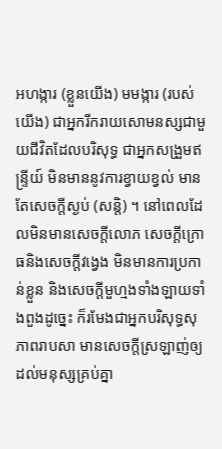អហង្ការ (ខ្លួនយើង) មមង្ការ (របស់យើង) ជាអ្នករីករាយសោមនស្សជាមួយជីវិតដែលបរិសុទ្ធ ជាអ្នកសង្រួមឥន្រ្ទីយ៍ មិនមាននូវការខ្វាយខ្វល់ មានតែសេចក្តីស្ងប់ (សន្តិ) ។ នៅពេលដែលមិនមានសេចក្តីលោភ សេចក្តីក្រោធនិងសេចក្តីវង្វេង មិនមានការប្រកាន់ខ្លួន និងសេចក្តីមួហ្មងទាំងឡាយទាំងពួងដូច្នេះ ក៏រមែងជាអ្នកបរិសុទ្ធសុភាពរាបសា មានសេចក្តីស្រឡាញ់ឲ្យដល់មនុស្សគ្រប់គ្នា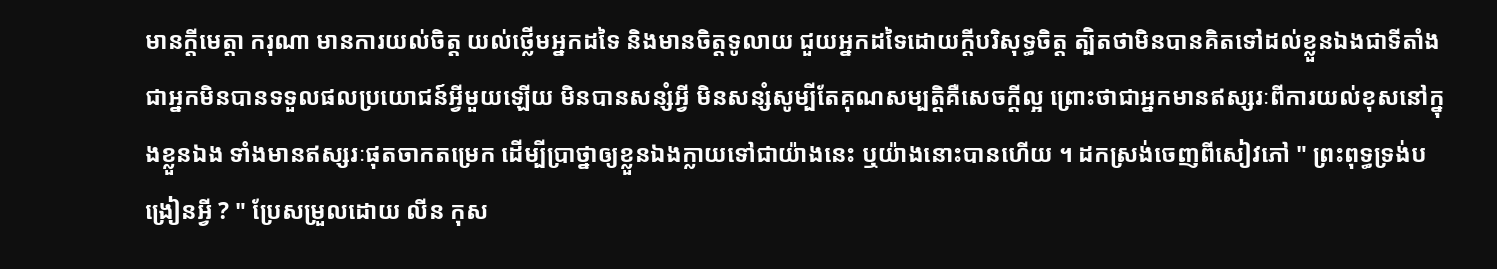មានក្តីមេត្តា ករុណា មានការយល់ចិត្ត យល់ថ្លើមអ្នកដទៃ និងមានចិត្តទូលាយ ជួយអ្នកដទៃដោយក្តីបរិសុទ្ធចិត្ត ត្បិតថាមិនបានគិតទៅដល់ខ្លួនឯងជាទីតាំង ជាអ្នកមិនបានទទួលផលប្រយោជន៍អ្វីមួយឡើយ មិនបានសន្សំអ្វី មិនសន្សំសូម្បីតែគុណសម្បត្តិគឺសេចក្តីល្អ ព្រោះថាជាអ្នកមានឥស្សរៈពីការយល់ខុសនៅក្នុងខ្លួនឯង ទាំងមានឥស្សរៈផុតចាកតម្រេក ដើម្បីប្រាថ្នាឲ្យខ្លួនឯងក្លាយទៅជាយ៉ាងនេះ ឬយ៉ាងនោះបានហើយ ។ ដកស្រង់ចេញពីសៀវភៅ " ព្រះពុទ្ធទ្រង់បង្រៀនអ្វី ? " ប្រែសម្រួលដោយ លីន កុស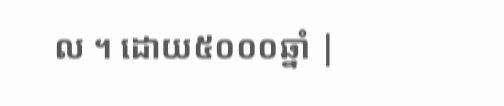ល ។ ដោយ៥០០០ឆ្នាំ |